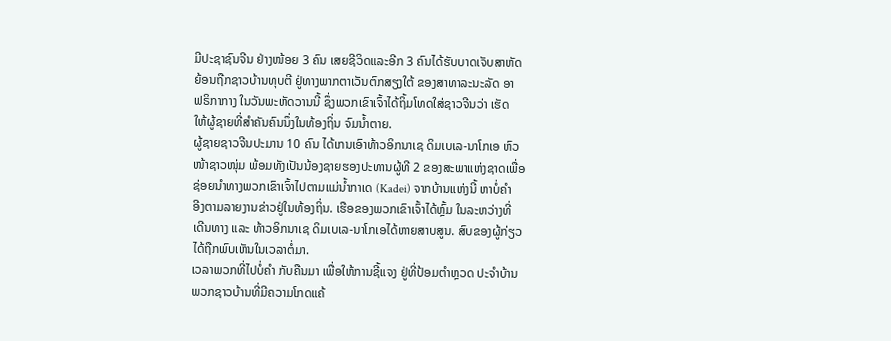ມີປະຊາຊົນຈີນ ຢ່າງໜ້ອຍ 3 ຄົນ ເສຍຊີວິດແລະອີກ 3 ຄົນໄດ້ຮັບບາດເຈັບສາຫັດ
ຍ້ອນຖືກຊາວບ້ານທຸບຕີ ຢູ່ທາງພາກຕາເວັນຕົກສຽງໃຕ້ ຂອງສາທາລະນະລັດ ອາ
ຟຣິກາກາງ ໃນວັນພະຫັດວານນີ້ ຊຶ່ງພວກເຂົາເຈົ້າໄດ້ຖິ້ມໂທດໃສ່ຊາວຈີນວ່າ ເຮັດ
ໃຫ້ຜູ້ຊາຍທີ່ສຳຄັນຄົນນຶ່ງໃນທ້ອງຖິ່ນ ຈົມນ້ຳຕາຍ.
ຜູ້ຊາຍຊາວຈີນປະມານ 10 ຄົນ ໄດ້ເກນເອົາທ້າວອິກນາເຊ ດິມເບເລ-ນາໂກເອ ຫົວ
ໜ້າຊາວໜຸ່ມ ພ້ອມທັງເປັນນ້ອງຊາຍຮອງປະທານຜູ້ທີ 2 ຂອງສະພາແຫ່ງຊາດເພື່ອ
ຊ່ອຍນຳທາງພວກເຂົາເຈົ້າໄປຕາມແມ່ນ້ຳກາເດ (Kadei) ຈາກບ້ານແຫ່ງນີ້ ຫາບໍ່ຄຳ
ອີງຕາມລາຍງານຂ່າວຢູ່ໃນທ້ອງຖິ່ນ. ເຮືອຂອງພວກເຂົາເຈົ້າໄດ້ຫຼົ້ມ ໃນລະຫວ່າງທີ່
ເດີນທາງ ແລະ ທ້າວອິກນາເຊ ດິມເບເລ-ນາໂກເອໄດ້ຫາຍສາບສູນ. ສົບຂອງຜູ້ກ່ຽວ
ໄດ້ຖືກພົບເຫັນໃນເວລາຕໍ່ມາ.
ເວລາພວກທີ່ໄປບໍ່ຄຳ ກັບຄືນມາ ເພື່ອໃຫ້ການຊີ້ແຈງ ຢູ່ທີ່ປ້ອມຕຳຫຼວດ ປະຈຳບ້ານ
ພວກຊາວບ້ານທີ່ມີຄວາມໂກດແຄ້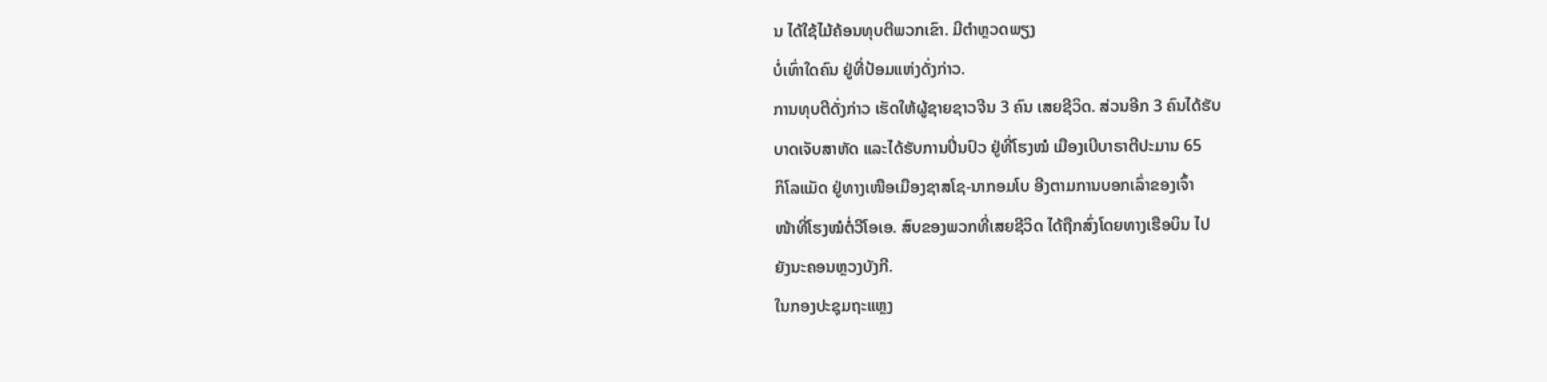ນ ໄດ້ໃຊ້ໄມ້ຄ້ອນທຸບຕີພວກເຂົາ. ມີຕຳຫຼວດພຽງ
ບໍ່ເທົ່າໃດຄົນ ຢູ່ທີ່ປ້ອມແຫ່ງດັ່ງກ່າວ.
ການທຸບຕີດັ່ງກ່າວ ເຮັດໃຫ້ຜູ້ຊາຍຊາວຈີນ 3 ຄົນ ເສຍຊີວິດ. ສ່ວນອີກ 3 ຄົນໄດ້ຮັບ
ບາດເຈັບສາຫັດ ແລະໄດ້ຮັບການປິ່ນປົວ ຢູ່ທີ່ໂຮງໝໍ ເມືອງເບີບາຣາຕີປະມານ 65
ກິໂລແມັດ ຢູ່ທາງເໜືອເມືອງຊາສໂຊ-ນາກອມໂບ ອີງຕາມການບອກເລົ່າຂອງເຈົ້າ
ໜ້າທີ່ໂຮງໝໍຕໍ່ວີໂອເອ. ສົບຂອງພວກທີ່ເສຍຊີວິດ ໄດ້ຖືກສົ່ງໂດຍທາງເຮືອບິນ ໄປ
ຍັງນະຄອນຫຼວງບັງກີ.
ໃນກອງປະຊຸມຖະແຫຼງ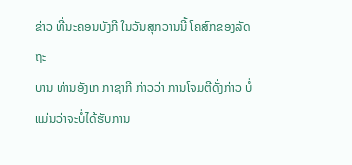ຂ່າວ ທີ່ນະຄອນບັງກີ ໃນວັນສຸກວານນີ້ ໂຄສົກຂອງລັດຖະ
ບານ ທ່ານອັງເກ ກາຊາກີ ກ່າວວ່າ ການໂຈມຕີດັ່ງກ່າວ ບໍ່ແມ່ນວ່າຈະບໍ່ໄດ້ຮັບການ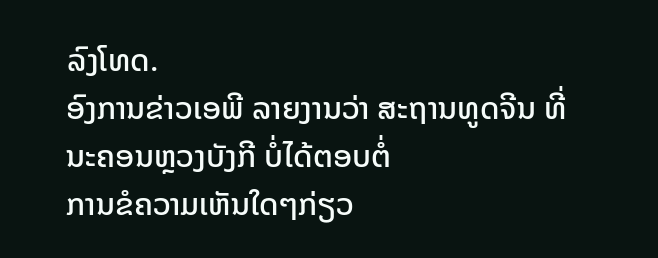ລົງໂທດ.
ອົງການຂ່າວເອພີ ລາຍງານວ່າ ສະຖານທູດຈີນ ທີ່ນະຄອນຫຼວງບັງກີ ບໍ່ໄດ້ຕອບຕໍ່
ການຂໍຄວາມເຫັນໃດໆກ່ຽວ